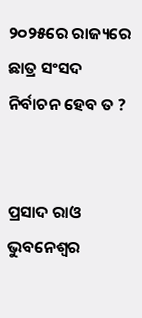୨୦୨୫ରେ ରାଜ୍ୟରେ ଛାତ୍ର ସଂସଦ ନିର୍ବାଚନ ହେବ ତ ?


ପ୍ରସାଦ ରାଓ
ଭୁବନେଶ୍ୱର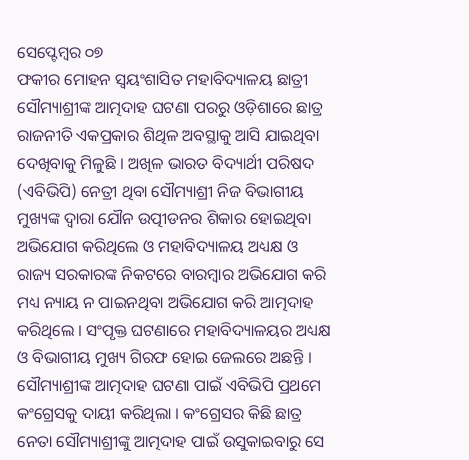ସେପ୍ଟେମ୍ବର ୦୭
ଫକୀର ମୋହନ ସ୍ୱୟଂଶାସିତ ମହାବିଦ୍ୟାଳୟ ଛାତ୍ରୀ ସୌମ୍ୟାଶ୍ରୀଙ୍କ ଆତ୍ମଦାହ ଘଟଣା ପରରୁ ଓଡ଼ିଶାରେ ଛାତ୍ର ରାଜନୀତି ଏକପ୍ରକାର ଶିଥିଳ ଅବସ୍ଥାକୁ ଆସି ଯାଇଥିବା ଦେଖିବାକୁ ମିଳୁଛି । ଅଖିଳ ଭାରତ ବିଦ୍ୟାର୍ଥୀ ପରିଷଦ (ଏବିଭିପି) ନେତ୍ରୀ ଥିବା ସୌମ୍ୟାଶ୍ରୀ ନିଜ ବିଭାଗୀୟ ମୁଖ୍ୟଙ୍କ ଦ୍ୱାରା ଯୌନ ଉତ୍ପୀଡନର ଶିକାର ହୋଇଥିବା ଅଭିଯୋଗ କରିଥିଲେ ଓ ମହାବିଦ୍ୟାଳୟ ଅଧ୍ୟକ୍ଷ ଓ ରାଜ୍ୟ ସରକାରଙ୍କ ନିକଟରେ ବାରମ୍ବାର ଅଭିଯୋଗ କରି ମଧ୍ୟ ନ୍ୟାୟ ନ ପାଇନଥିବା ଅଭିଯୋଗ କରି ଆତ୍ମଦାହ କରିଥିଲେ । ସଂପୃକ୍ତ ଘଟଣାରେ ମହାବିଦ୍ୟାଳୟର ଅଧ୍ୟକ୍ଷ ଓ ବିଭାଗୀୟ ମୁଖ୍ୟ ଗିରଫ ହୋଇ ଜେଲରେ ଅଛନ୍ତି । ସୌମ୍ୟାଶ୍ରୀଙ୍କ ଆତ୍ମଦାହ ଘଟଣା ପାଇଁ ଏବିଭିପି ପ୍ରଥମେ କଂଗ୍ରେସକୁ ଦାୟୀ କରିଥିଲା । କଂଗ୍ରେସର କିଛି ଛାତ୍ର ନେତା ସୌମ୍ୟାଶ୍ରୀଙ୍କୁ ଆତ୍ମଦାହ ପାଇଁ ଉସୁକାଇବାରୁ ସେ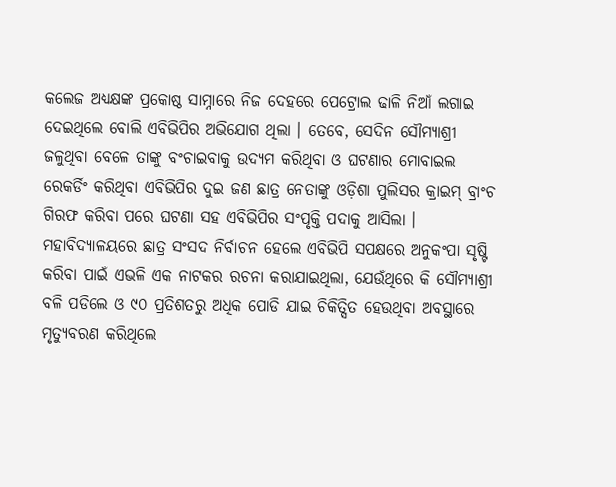କଲେଜ ଅଧ୍ୟକ୍ଷଙ୍କ ପ୍ରକୋଷ୍ଠ ସାମ୍ନାରେ ନିଜ ଦେହରେ ପେଟ୍ରୋଲ ଢାଳି ନିଆଁ ଲଗାଇ ଦେଇଥିଲେ ବୋଲି ଏବିଭିପିର ଅଭିଯୋଗ ଥିଲା । ତେବେ, ସେଦିନ ସୌମ୍ୟାଶ୍ରୀ ଜଳୁଥିବା ବେଳେ ତାଙ୍କୁ ବଂଚାଇବାକୁ ଉଦ୍ୟମ କରିଥିବା ଓ ଘଟଣାର ମୋବାଇଲ ରେକର୍ଡିଂ କରିଥିବା ଏବିଭିପିର ଦୁଇ ଜଣ ଛାତ୍ର ନେତାଙ୍କୁ ଓଡ଼ିଶା ପୁଲିସର କ୍ରାଇମ୍ ବ୍ରାଂଚ ଗିରଫ କରିବା ପରେ ଘଟଣା ସହ ଏବିଭିପିର ସଂପୃକ୍ତି ପଦାକୁ ଆସିଲା । ମହାବିଦ୍ୟାଳୟରେ ଛାତ୍ର ସଂସଦ ନିର୍ବାଚନ ହେଲେ ଏବିଭିପି ସପକ୍ଷରେ ଅନୁକଂପା ସୃଷ୍ଟି କରିବା ପାଇଁ ଏଭଳି ଏକ ନାଟକର ରଚନା କରାଯାଇଥିଲା, ଯେଉଁଥିରେ କି ସୌମ୍ୟାଶ୍ରୀ ବଳି ପଡିଲେ ଓ ୯୦ ପ୍ରତିଶତରୁ ଅଧିକ ପୋଡି ଯାଇ ଚିକିତ୍ସିତ ହେଉଥିବା ଅବସ୍ଥାରେ ମୃତ୍ୟୁବରଣ କରିଥିଲେ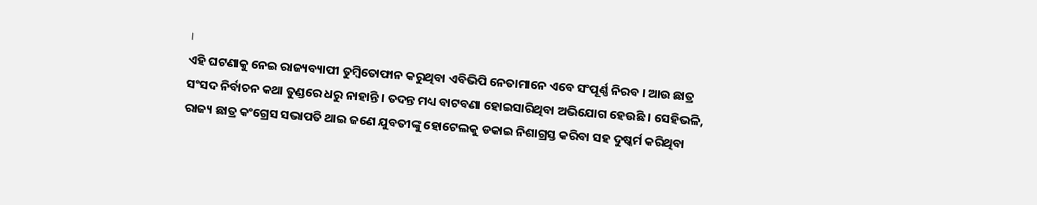।
ଏହି ଘଟଣାକୁ ନେଇ ରାଜ୍ୟବ୍ୟାପୀ ତୁମ୍ବିତୋଫାନ କରୁଥିବା ଏବିଭିପି ନେତାମାନେ ଏବେ ସଂପୂର୍ଣ୍ଣ ନିରବ । ଆଉ ଛାତ୍ର ସଂସଦ ନିର୍ବାଚନ କଥା ତୁଣ୍ଡରେ ଧରୁ ନାହାନ୍ତି । ତଦନ୍ତ ମଧ୍ୟ ବାଟବଣା ହୋଇସାରିଥିବା ଅଭିଯୋଗ ହେଉଛି । ସେହିଭଳି, ରାଜ୍ୟ ଛାତ୍ର କଂଗ୍ରେସ ସଭାପତି ଥାଇ ଜଣେ ଯୁବତୀଙ୍କୁ ହୋଟେଲକୁ ଡକାଇ ନିଶାଗ୍ରସ୍ତ କରିବା ସହ ଦୁଷ୍କର୍ମ କରିଥିବା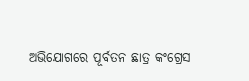ଅଭିଯୋଗରେ ପୂର୍ବତନ ଛାତ୍ର କଂଗ୍ରେସ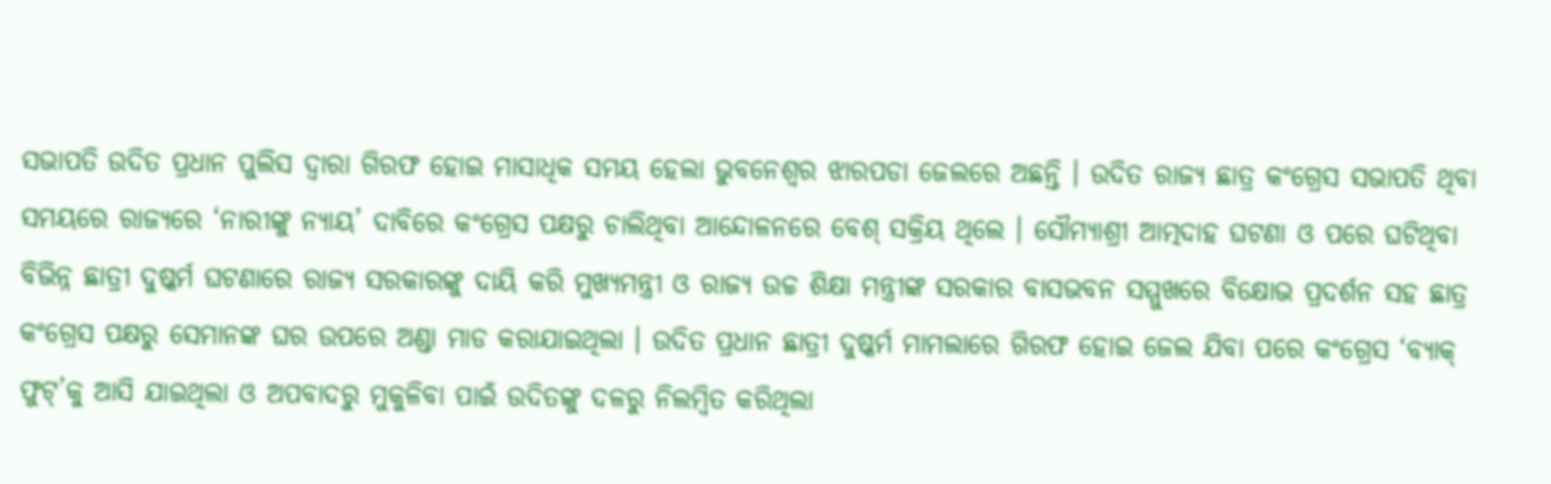ସଭାପତି ଉଦିତ ପ୍ରଧାନ ପୁଲିସ ଦ୍ୱାରା ଗିରଫ ହୋଇ ମାସାଧିକ ସମୟ ହେଲା ଭୁବନେଶ୍ୱର ଝାରପଡା ଜେଲରେ ଅଛନ୍ତି । ଉଦିତ ରାଜ୍ୟ ଛାତ୍ର କଂଗ୍ରେସ ସଭାପତି ଥିବା ସମୟରେ ରାଜ୍ୟରେ ‘ନାରୀଙ୍କୁ ନ୍ୟାୟ’ ଦାବିରେ କଂଗ୍ରେସ ପକ୍ଷରୁ ଚାଲିଥିବା ଆନ୍ଦୋଳନରେ ବେଶ୍ ସକ୍ରିୟ ଥିଲେ । ସୌମ୍ୟାଶ୍ରୀ ଆତ୍ମଦାହ ଘଟଣା ଓ ପରେ ଘଟିଥିବା ବିଭିନ୍ନ ଛାତ୍ରୀ ଦୁଷ୍କର୍ମ ଘଟଣାରେ ରାଜ୍ୟ ସରକାରଙ୍କୁ ଦାୟି କରି ମୁଖ୍ୟମନ୍ତ୍ରୀ ଓ ରାଜ୍ୟ ଉଚ୍ଚ ଶିକ୍ଷା ମନ୍ତ୍ରୀଙ୍କ ସରକାର ବାସଭବନ ସମ୍ମୁଖରେ ବିକ୍ଷୋଭ ପ୍ରଦର୍ଶନ ସହ ଛାତ୍ର କଂଗ୍ରେସ ପକ୍ଷରୁ ସେମାନଙ୍କ ଘର ଉପରେ ଅଣ୍ଡା ମାଡ କରାଯାଇଥିଲା । ଉଦିତ ପ୍ରଧାନ ଛାତ୍ରୀ ଦୁଷ୍କର୍ମ ମାମଲାରେ ଗିରଫ ହୋଇ ଜେଲ ଯିବା ପରେ କଂଗ୍ରେସ ‘ବ୍ୟାକ୍ ଫୁଟ୍’କୁ ଆସି ଯାଇଥିଲା ଓ ଅପବାଦରୁ ମୁକୁଳିବା ପାଇଁ ଉଦିତଙ୍କୁ ଦଳରୁ ନିଲମ୍ବିତ କରିଥିଲା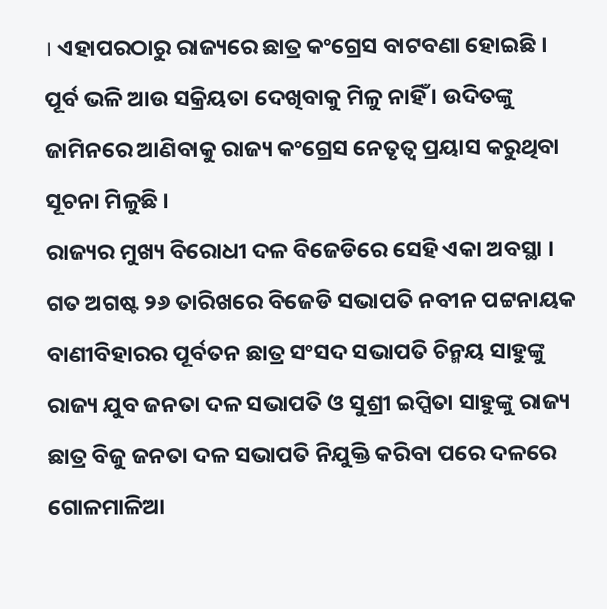। ଏହାପରଠାରୁ ରାଜ୍ୟରେ ଛାତ୍ର କଂଗ୍ରେସ ବାଟବଣା ହୋଇଛି । ପୂର୍ବ ଭଳି ଆଉ ସକ୍ରିୟତା ଦେଖିବାକୁ ମିଳୁ ନାହିଁ । ଉଦିତଙ୍କୁ ଜାମିନରେ ଆଣିବାକୁ ରାଜ୍ୟ କଂଗ୍ରେସ ନେତୃତ୍ୱ ପ୍ରୟାସ କରୁଥିବା ସୂଚନା ମିଳୁଛି ।
ରାଜ୍ୟର ମୁଖ୍ୟ ବିରୋଧୀ ଦଳ ବିଜେଡିରେ ସେହି ଏକା ଅବସ୍ଥା । ଗତ ଅଗଷ୍ଟ ୨୬ ତାରିଖରେ ବିଜେଡି ସଭାପତି ନବୀନ ପଟ୍ଟନାୟକ ବାଣୀବିହାରର ପୂର୍ବତନ ଛାତ୍ର ସଂସଦ ସଭାପତି ଚିନ୍ମୟ ସାହୁଙ୍କୁ ରାଜ୍ୟ ଯୁବ ଜନତା ଦଳ ସଭାପତି ଓ ସୁଶ୍ରୀ ଇପ୍ସିତା ସାହୁଙ୍କୁ ରାଜ୍ୟ ଛାତ୍ର ବିଜୁ ଜନତା ଦଳ ସଭାପତି ନିଯୁକ୍ତି କରିବା ପରେ ଦଳରେ ଗୋଳମାଳିଆ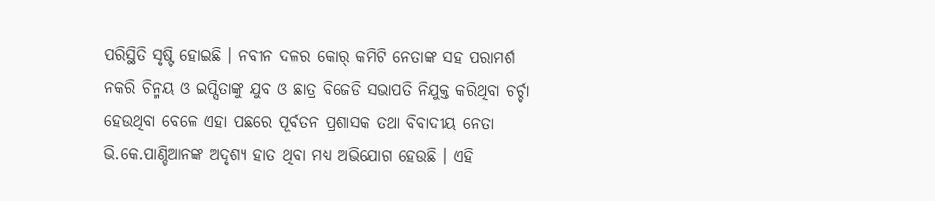ପରିସ୍ଥିତି ସୃଷ୍ଟି ହୋଇଛି । ନବୀନ ଦଳର କୋର୍ କମିଟି ନେତାଙ୍କ ସହ ପରାମର୍ଶ ନକରି ଚିନ୍ମୟ ଓ ଇପ୍ସିତାଙ୍କୁ ଯୁବ ଓ ଛାତ୍ର ବିଜେଡି ସଭାପତି ନିଯୁକ୍ତ କରିଥିବା ଚର୍ଚ୍ଚା ହେଉଥିବା ବେଳେ ଏହା ପଛରେ ପୂର୍ବତନ ପ୍ରଶାସକ ତଥା ବିବାଦୀୟ ନେତା ଭି.କେ.ପାଣ୍ଡିଆନଙ୍କ ଅଦୃଶ୍ୟ ହାତ ଥିବା ମଧ୍ୟ ଅଭିଯୋଗ ହେଉଛି । ଏହି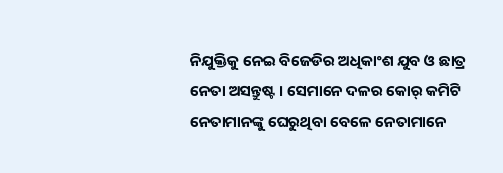ନିଯୁକ୍ତିକୁ ନେଇ ବିଜେଡିର ଅଧିକାଂଶ ଯୁବ ଓ ଛାତ୍ର ନେତା ଅସନ୍ତୁଷ୍ଟ । ସେମାନେ ଦଳର କୋର୍ କମିଟି ନେତାମାନଙ୍କୁ ଘେରୁଥିବା ବେଳେ ନେତାମାନେ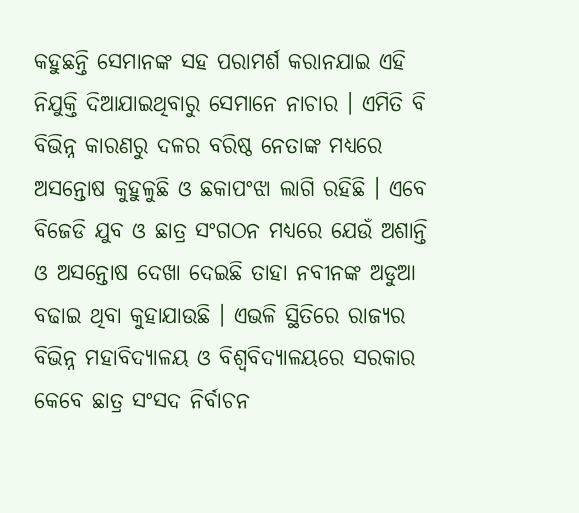କହୁଛନ୍ତି ସେମାନଙ୍କ ସହ ପରାମର୍ଶ କରାନଯାଇ ଏହି ନିଯୁକ୍ତି ଦିଆଯାଇଥିବାରୁ ସେମାନେ ନାଚାର । ଏମିତି ବି ବିଭିନ୍ନ କାରଣରୁ ଦଳର ବରିଷ୍ଠ ନେତାଙ୍କ ମଧ୍ୟରେ ଅସନ୍ତୋଷ କୁହୁଳୁଛି ଓ ଛକାପଂଝା ଲାଗି ରହିଛି । ଏବେ ବିଜେଡି ଯୁବ ଓ ଛାତ୍ର ସଂଗଠନ ମଧ୍ୟରେ ଯେଉଁ ଅଶାନ୍ତି ଓ ଅସନ୍ତୋଷ ଦେଖା ଦେଇଛି ତାହା ନବୀନଙ୍କ ଅଡୁଆ ବଢାଇ ଥିବା କୁହାଯାଉଛି । ଏଭଳି ସ୍ଥିତିରେ ରାଜ୍ୟର ବିଭିନ୍ନ ମହାବିଦ୍ୟାଳୟ ଓ ବିଶ୍ୱବିଦ୍ୟାଳୟରେ ସରକାର କେବେ ଛାତ୍ର ସଂସଦ ନିର୍ବାଚନ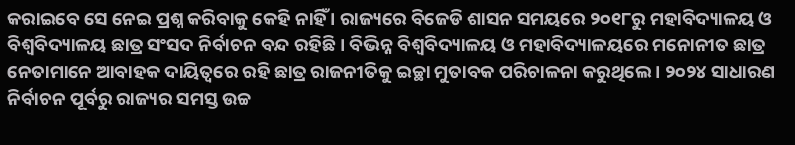କରାଇବେ ସେ ନେଇ ପ୍ରଶ୍ନ କରିବାକୁ କେହି ନାହିଁ । ରାଜ୍ୟରେ ବିଜେଡି ଶାସନ ସମୟରେ ୨୦୧୮ରୁ ମହାବିଦ୍ୟାଳୟ ଓ ବିଶ୍ୱବିଦ୍ୟାଳୟ ଛାତ୍ର ସଂସଦ ନିର୍ବାଚନ ବନ୍ଦ ରହିଛି । ବିଭିନ୍ନ ବିଶ୍ୱବିଦ୍ୟାଳୟ ଓ ମହାବିଦ୍ୟାଳୟରେ ମନୋନୀତ ଛାତ୍ର ନେତାମାନେ ଆବାହକ ଦାୟିତ୍ୱରେ ରହି ଛାତ୍ର ରାଜନୀତିକୁ ଇଚ୍ଛା ମୁତାବକ ପରିଚାଳନା କରୁଥିଲେ । ୨୦୨୪ ସାଧାରଣ ନିର୍ବାଚନ ପୂର୍ବରୁ ରାଜ୍ୟର ସମସ୍ତ ଉଚ୍ଚ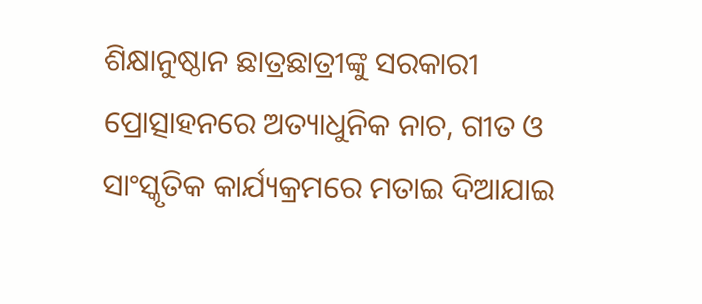ଶିକ୍ଷାନୁଷ୍ଠାନ ଛାତ୍ରଛାତ୍ରୀଙ୍କୁ ସରକାରୀ ପ୍ରୋତ୍ସାହନରେ ଅତ୍ୟାଧୁନିକ ନାଚ, ଗୀତ ଓ ସାଂସ୍କୃତିକ କାର୍ଯ୍ୟକ୍ରମରେ ମତାଇ ଦିଆଯାଇ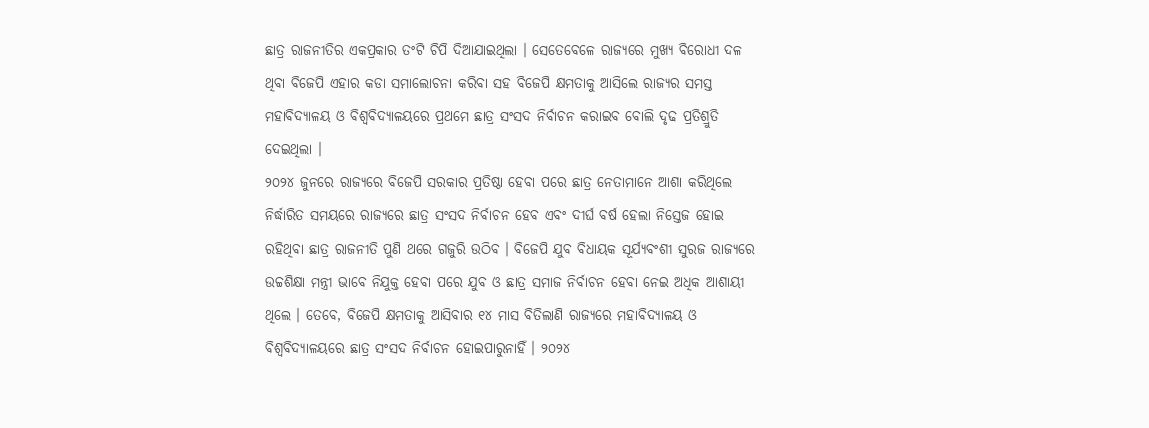ଛାତ୍ର ରାଜନୀତିର ଏକପ୍ରକାର ତଂଟି ଚିପି ଦିଆଯାଇଥିଲା । ସେତେବେଳେ ରାଜ୍ୟରେ ମୁଖ୍ୟ ବିରୋଧୀ ଦଳ ଥିବା ବିଜେପି ଏହାର କଡା ସମାଲୋଚନା କରିବା ସହ ବିଜେପି କ୍ଷମତାକୁ ଆସିଲେ ରାଜ୍ୟର ସମସ୍ତ ମହାବିଦ୍ୟାଳୟ ଓ ବିଶ୍ୱବିଦ୍ୟାଳୟରେ ପ୍ରଥମେ ଛାତ୍ର ସଂସଦ ନିର୍ବାଚନ କରାଇବ ବୋଲି ଦୃଢ ପ୍ରତିଶ୍ରୁତି ଦେଇଥିଲା ।
୨୦୨୪ ଜୁନରେ ରାଜ୍ୟରେ ବିଜେପି ସରକାର ପ୍ରତିଷ୍ଠା ହେବା ପରେ ଛାତ୍ର ନେତାମାନେ ଆଶା କରିଥିଲେ ନିର୍ଦ୍ଧାରିତ ସମୟରେ ରାଜ୍ୟରେ ଛାତ୍ର ସଂସଦ ନିର୍ବାଚନ ହେବ ଏବଂ ଦୀର୍ଘ ବର୍ଷ ହେଲା ନିସ୍ତେଜ ହୋଇ ରହିଥିବା ଛାତ୍ର ରାଜନୀତି ପୁଣି ଥରେ ଗଜୁରି ଉଠିବ । ବିଜେପି ଯୁବ ବିଧାୟକ ସୂର୍ଯ୍ୟବଂଶୀ ସୁରଜ ରାଜ୍ୟରେ ଉଚ୍ଚଶିକ୍ଷା ମନ୍ତ୍ରୀ ଭାବେ ନିଯୁକ୍ତ ହେବା ପରେ ଯୁବ ଓ ଛାତ୍ର ସମାଜ ନିର୍ବାଚନ ହେବା ନେଇ ଅଧିକ ଆଶାୟୀ ଥିଲେ । ତେବେ, ବିଜେପି କ୍ଷମତାକୁ ଆସିବାର ୧୪ ମାସ ବିତିଲାଣି ରାଜ୍ୟରେ ମହାବିଦ୍ୟାଳୟ ଓ ବିଶ୍ୱବିଦ୍ୟାଳୟରେ ଛାତ୍ର ସଂସଦ ନିର୍ବାଚନ ହୋଇପାରୁନାହିଁ । ୨୦୨୪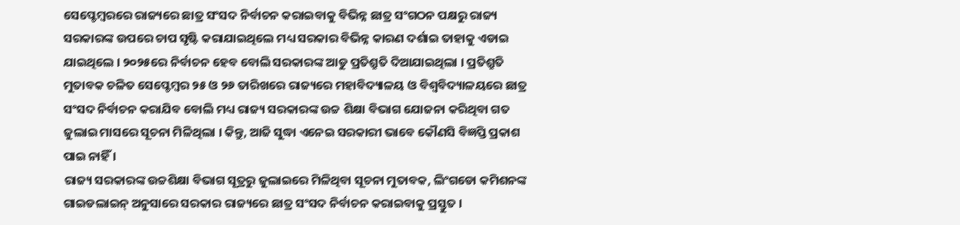ସେପ୍ଟେମ୍ବରରେ ରାଜ୍ୟରେ ଛାତ୍ର ସଂସଦ ନିର୍ବାଚନ କରାଇବାକୁ ବିଭିନ୍ନ ଛାତ୍ର ସଂଗଠନ ପକ୍ଷରୁ ରାଜ୍ୟ ସରକାରଙ୍କ ଉପରେ ଚାପ ସୃଷ୍ଟି କରାଯାଇଥିଲେ ମଧ୍ୟ ସରକାର ବିଭିନ୍ନ କାରଣ ଦର୍ଶାଇ ତାହାକୁ ଏଡାଇ ଯାଇଥିଲେ । ୨୦୨୫ରେ ନିର୍ବାଚନ ହେବ ବୋଲି ସରକାରଙ୍କ ଆଡୁ ପ୍ରତିଶ୍ରୁତି ଦିଆଯାଇଥିଲା । ପ୍ରତିଶ୍ରୁତି ମୁତାବକ ଚଳିତ ସେପ୍ଟେମ୍ବର ୨୫ ଓ ୨୬ ତାରିଖରେ ରାଜ୍ୟରେ ମହାବିଦ୍ୟାଳୟ ଓ ବିଶ୍ୱବିଦ୍ୟାଳୟରେ ଛାତ୍ର ସଂସଦ ନିର୍ବାଚନ କରାଯିବ ବୋଲି ମଧ୍ୟ ରାଜ୍ୟ ସରକାରଙ୍କ ଉଚ୍ଚ ଶିକ୍ଷା ବିଭାଗ ଯୋଜନା କରିଥିବା ଗତ ଜୁଲାଇ ମାସରେ ସୂଚନା ମିଳିଥିଲା । କିନ୍ତୁ, ଆଜି ସୁଦ୍ଧା ଏନେଇ ସରକାରୀ ଭାବେ କୌଣସି ବିଜ୍ଞପ୍ତି ପ୍ରକାଶ ପାଇ ନାହିଁ ।
ରାଜ୍ୟ ସରକାରଙ୍କ ଉଚ୍ଚଶିକ୍ଷା ବିଭାଗ ସୂତ୍ରରୁ ଜୁଲାଇରେ ମିଳିଥିବା ସୂଚନା ମୁତାବକ, ଲିଂଗଡୋ କମିଶନଙ୍କ ଗାଇଡଲାଇନ୍ ଅନୁସାରେ ସରକାର ରାଜ୍ୟରେ ଛାତ୍ର ସଂସଦ ନିର୍ବାଚନ କରାଇବାକୁ ପ୍ରସ୍ତୁତ ।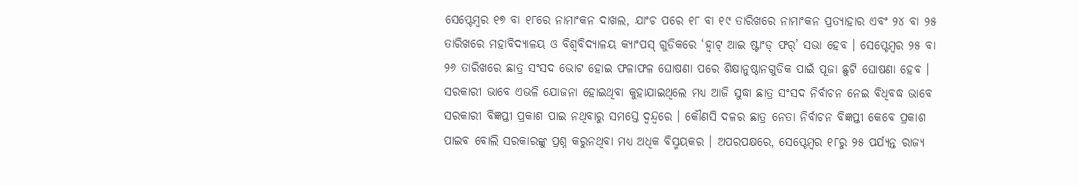ସେପ୍ଟେମ୍ବର ୧୭ ବା ୧୮ରେ ନାମାଂକନ ଦାଖଲ, ଯାଂଚ ପରେ ୧୮ ବା ୧୯ ତାରିଖରେ ନାମାଂକନ ପ୍ରତ୍ୟାହାର ଏବଂ ୨୪ ବା ୨୫ ତାରିଖରେ ମହାବିଦ୍ୟାଳୟ ଓ ବିଶ୍ୱବିଦ୍ୟାଳୟ କ୍ୟାଂପସ୍ ଗୁଡିକରେ ‘ହ୍ୱାଟ୍ ଆଇ ଷ୍ଟାଂଡ୍ ଫର୍’ ସଭା ହେବ । ସେପ୍ଟେମ୍ବର ୨୫ ବା ୨୬ ତାରିଖରେ ଛାତ୍ର ସଂସଦ ଭୋଟ ହୋଇ ଫଳାଫଳ ଘୋଷଣା ପରେ ଶିକ୍ଷାନୁଷ୍ଠାନଗୁଡିକ ପାଇଁ ପୂଜା ଛୁଟି ଘୋଷଣା ହେବ । ସରକାରୀ ଭାବେ ଏଭଳି ଯୋଜନା ହୋଇଥିବା କୁହାଯାଇଥିଲେ ମଧ୍ୟ ଆଜି ସୁଦ୍ଧା ଛାତ୍ର ସଂସଦ ନିର୍ବାଚନ ନେଇ ବିଧିବଦ୍ଧ ଭାବେ ସରକାରୀ ବିଜ୍ଞପ୍ତୀ ପ୍ରକାଶ ପାଇ ନଥିବାରୁ ସମସ୍ତେ ଦ୍ୱନ୍ଦ୍ୱରେ । କୌଣସି ଦଳର ଛାତ୍ର ନେତା ନିର୍ବାଚନ ବିଜ୍ଞପ୍ତୀ କେବେ ପ୍ରକାଶ ପାଇବ ବୋଲି ସରକାରଙ୍କୁ ପ୍ରଶ୍ନ କରୁନଥିବା ମଧ୍ୟ ଅଧିକ ବିସ୍ମୟକର । ଅପରପକ୍ଷରେ, ସେପ୍ଟେମ୍ବର ୧୮ରୁ ୨୫ ପର୍ଯ୍ୟନ୍ତ ରାଜ୍ୟ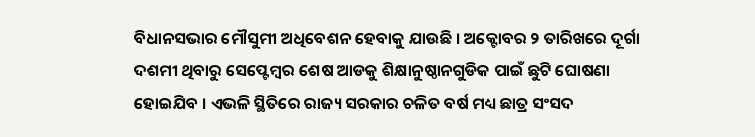ବିଧାନସଭାର ମୌସୁମୀ ଅଧିବେଶନ ହେବାକୁ ଯାଉଛି । ଅକ୍ଟୋବର ୨ ତାରିଖରେ ଦୂର୍ଗା ଦଶମୀ ଥିବାରୁ ସେପ୍ଟେମ୍ବର ଶେଷ ଆଡକୁ ଶିକ୍ଷାନୁଷ୍ଠାନଗୁଡିକ ପାଇଁ ଛୁଟି ଘୋଷଣା ହୋଇଯିବ । ଏଭଳି ସ୍ଥିତିରେ ରାଜ୍ୟ ସରକାର ଚଳିତ ବର୍ଷ ମଧ୍ୟ ଛାତ୍ର ସଂସଦ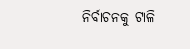ନିର୍ବାଚନକୁ ଟାଳି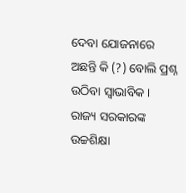ଦେବା ଯୋଜନାରେ ଅଛନ୍ତି କି (?) ବୋଲି ପ୍ରଶ୍ନ ଉଠିବା ସ୍ୱାଭାବିକ । ରାଜ୍ୟ ସରକାରଙ୍କ ଉଚ୍ଚଶିକ୍ଷା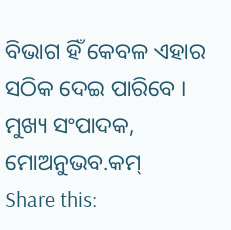ବିଭାଗ ହିଁ କେବଳ ଏହାର ସଠିକ ଦେଇ ପାରିବେ ।
ମୁଖ୍ୟ ସଂପାଦକ, ମୋଅନୁଭବ.କମ୍
Share this: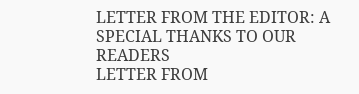LETTER FROM THE EDITOR: A SPECIAL THANKS TO OUR READERS
LETTER FROM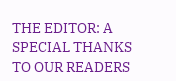THE EDITOR: A SPECIAL THANKS TO OUR READERS